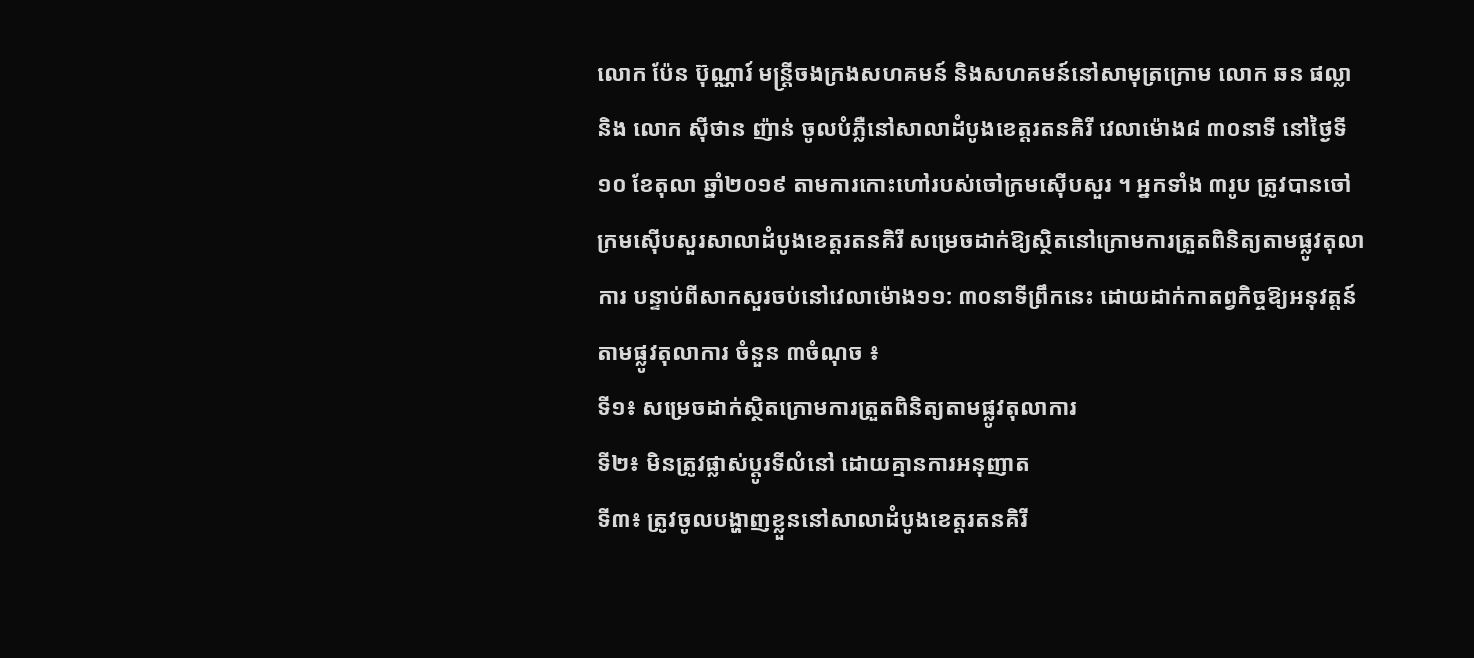លោក ប៉ែន ប៊ុណ្ណារ៍ មន្ត្រីចងក្រងសហគមន៍ និងសហគមន៍នៅសាមុត្រក្រោម លោក ឆន ផល្លា និង លោក ស៊ីថាន ញ៉ាន់ ចូលបំភ្លឺនៅសាលាដំបូងខេត្តរតនគិរី វេលាម៉ោង៨ ៣០នាទី នៅថ្ងៃទី១០ ខែតុលា ឆ្នាំ២០១៩ តាមការកោះហៅរបស់ចៅក្រមស៊ើបសួរ ។ អ្នកទាំង ៣រូប ត្រូវបានចៅក្រមស៊ើបសួរសាលាដំបូងខេត្តរតនគិរី សម្រេចដាក់ឱ្យស្ថិតនៅក្រោមការត្រួតពិនិត្យតាមផ្លូវតុលាការ បន្ទាប់ពីសាកសួរចប់នៅវេលាម៉ោង១១: ៣០នាទីព្រឹកនេះ ដោយដាក់កាតព្វកិច្ចឱ្យអនុវត្តន៍តាមផ្លូវតុលាការ ចំនួន ៣ចំណុច ៖
ទី១៖ សម្រេចដាក់ស្ថិតក្រោមការត្រួតពិនិត្យតាមផ្លូវតុលាការ
ទី២៖ មិនត្រូវផ្លាស់ប្តូរទីលំនៅ ដោយគ្មានការអនុញាត
ទី៣៖ ត្រូវចូលបង្ហាញខ្លួននៅសាលាដំបូងខេត្តរតនគិរី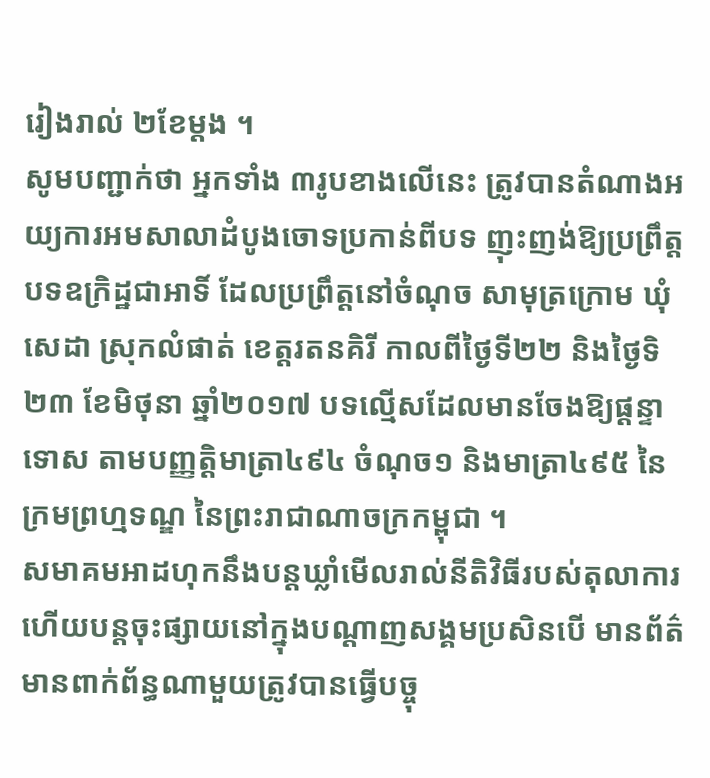រៀងរាល់ ២ខែម្តង ។
សូមបញ្ជាក់ថា អ្នកទាំង ៣រូបខាងលើនេះ ត្រូវបានតំណាងអយ្យការអមសាលាដំបូងចោទប្រកាន់ពីបទ ញុះញង់ឱ្យប្រព្រឹត្តបទឧក្រិដ្ឋជាអាទិ៍ ដែលប្រព្រឹត្តនៅចំណុច សាមុត្រក្រោម ឃុំសេដា ស្រុកលំផាត់ ខេត្តរតនគិរី កាលពីថ្ងៃទី២២ និងថ្ងៃទិ២៣ ខែមិថុនា ឆ្នាំ២០១៧ បទល្មើសដែលមានចែងឱ្យផ្តន្ទាទោស តាមបញ្ញត្តិមាត្រា៤៩៤ ចំណុច១ និងមាត្រា៤៩៥ នៃក្រមព្រហ្មទណ្ឌ នៃព្រះរាជាណាចក្រកម្ពុជា ។
សមាគមអាដហុកនឹងបន្តឃ្លាំមើលរាល់នីតិវិធីរបស់តុលាការ ហើយបន្តចុះផ្សាយនៅក្នុងបណ្តាញសង្គមប្រសិនបើ មានព័ត៌មានពាក់ព័ន្ធណាមួយត្រូវបានធ្វើបច្ចុ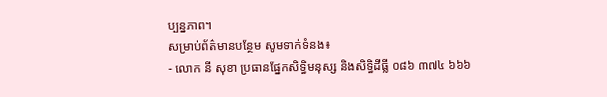ប្បន្នភាព។
សម្រាប់ព័ត៌មានបន្ថែម សូមទាក់ទំនង៖
- លោក នី សុខា ប្រធានផ្នែកសិទ្ធិមនុស្ស និងសិទ្ធិដីធ្លី ០៨៦ ៣៧៤ ៦៦៦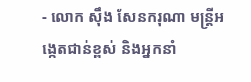- លោក ស៊ឹង សែនករុណា មន្ត្រីអង្កេតជាន់ខ្ពស់ និងអ្នកនាំ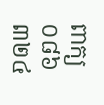ពាក្យ ០៨៦ ៣២៤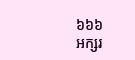៦៦៦
អក្សរ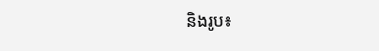និងរូប៖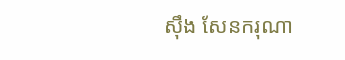ស៊ឹង សែនករុណា